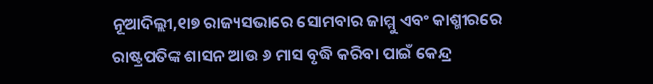ନୂଆଦିଲ୍ଲୀ,୧ା୭ ରାଜ୍ୟସଭାରେ ସୋମବାର ଜାମ୍ମୁ ଏବଂ କାଶ୍ମୀରରେ ରାଷ୍ଟ୍ରପତିଙ୍କ ଶାସନ ଆଉ ୬ ମାସ ବୃଦ୍ଧି କରିବା ପାଇଁ କେନ୍ଦ୍ର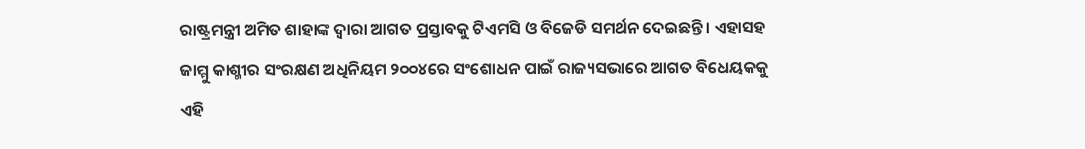ରାଷ୍ଟ୍ରମନ୍ତ୍ରୀ ଅମିତ ଶାହାଙ୍କ ଦ୍ୱାରା ଆଗତ ପ୍ରସ୍ତାବକୁ ଟିଏମସି ଓ ବିଜେଡି ସମର୍ଥନ ଦେଇଛନ୍ତି । ଏହାସହ ଜାମ୍ମୁ କାଶ୍ମୀର ସଂରକ୍ଷଣ ଅଧିନିୟମ ୨୦୦୪ରେ ସଂଶୋଧନ ପାଇଁ ରାଜ୍ୟସଭାରେ ଆଗତ ବିଧେୟକକୁ ଏହି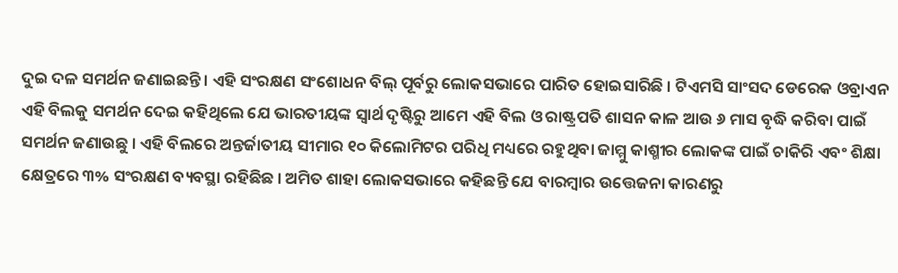ଦୁଇ ଦଳ ସମର୍ଥନ ଜଣାଇଛନ୍ତି । ଏହି ସଂରକ୍ଷଣ ସଂଶୋଧନ ବିଲ୍ ପୂର୍ବରୁ ଲୋକସଭାରେ ପାରିତ ହୋଇସାରିଛି । ଟିଏମସି ସାଂସଦ ଡେରେକ ଓବ୍ରାଏନ ଏହି ବିଲକୁ ସମର୍ଥନ ଦେଇ କହିଥିଲେ ଯେ ଭାରତୀୟଙ୍କ ସ୍ୱାର୍ଥ ଦୃଷ୍ଟିରୁ ଆମେ ଏହି ବିଲ ଓ ରାଷ୍ଟ୍ରପତି ଶାସନ କାଳ ଆଉ ୬ ମାସ ବୃଦ୍ଧି କରିବା ପାଇଁ ସମର୍ଥନ ଜଣାଉଛୁ । ଏହି ବିଲରେ ଅନ୍ତର୍ଜାତୀୟ ସୀମାର ୧୦ କିଲୋମିଟର ପରିଧି ମଧ୍ୟରେ ରହୁଥିବା ଜାମ୍ମୁ କାଶ୍ମୀର ଲୋକଙ୍କ ପାଇଁ ଚାକିରି ଏବଂ ଶିକ୍ଷା କ୍ଷେତ୍ରରେ ୩% ସଂରକ୍ଷଣ ବ୍ୟବସ୍ଥା ରହିଛିଛ । ଅମିତ ଶାହା ଲୋକସଭାରେ କହିଛନ୍ତି ଯେ ବାରମ୍ବାର ଉତ୍ତେଜନା କାରଣରୁ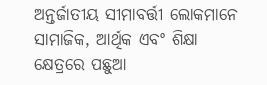ଅନ୍ତର୍ଜାତୀୟ ସୀମାବର୍ତ୍ତୀ ଲୋକମାନେ ସାମାଜିକ, ଆର୍ଥିକ ଏବଂ ଶିକ୍ଷା କ୍ଷେତ୍ରରେ ପଛୁଆ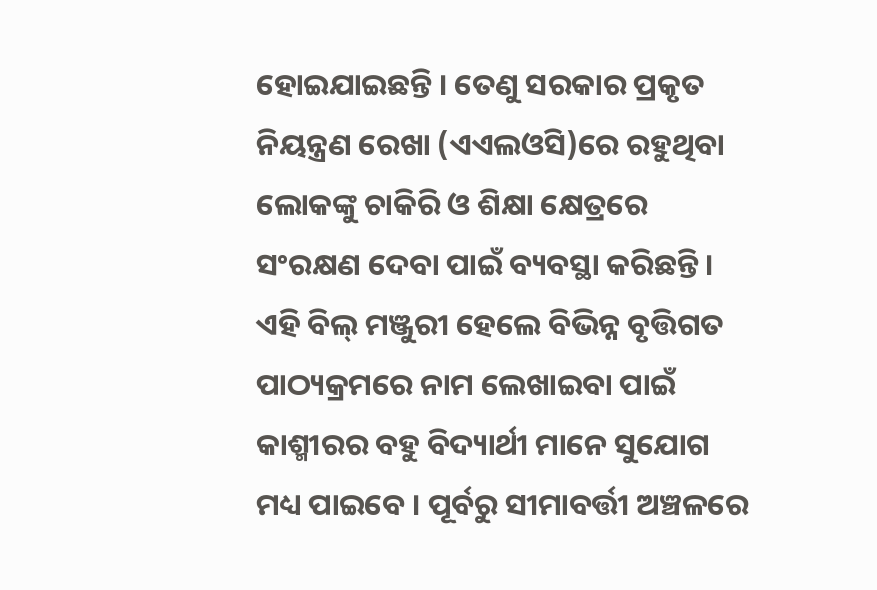ହୋଇଯାଇଛନ୍ତି । ତେଣୁ ସରକାର ପ୍ରକୃତ ନିୟନ୍ତ୍ରଣ ରେଖା (ଏଏଲଓସି)ରେ ରହୁଥିବା ଲୋକଙ୍କୁ ଚାକିରି ଓ ଶିକ୍ଷା କ୍ଷେତ୍ରରେ ସଂରକ୍ଷଣ ଦେବା ପାଇଁ ବ୍ୟବସ୍ଥା କରିଛନ୍ତି । ଏହି ବିଲ୍ ମଞ୍ଜୁରୀ ହେଲେ ବିଭିନ୍ନ ବୃତ୍ତିଗତ ପାଠ୍ୟକ୍ରମରେ ନାମ ଲେଖାଇବା ପାଇଁ କାଶ୍ମୀରର ବହୁ ବିଦ୍ୟାର୍ଥୀ ମାନେ ସୁଯୋଗ ମଧ୍ୟ ପାଇବେ । ପୂର୍ବରୁ ସୀମାବର୍ତ୍ତୀ ଅଞ୍ଚଳରେ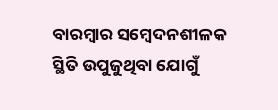ବାରମ୍ବାର ସମ୍ବେଦନଶୀଳକ ସ୍ଥିତି ଉପୁଜୁଥିବା ଯୋଗୁଁ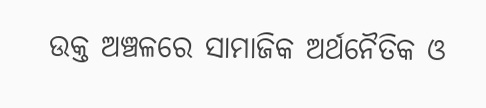ଉକ୍ତ ଅଞ୍ଚଳରେ ସାମାଜିକ ଅର୍ଥନୈତିକ ଓ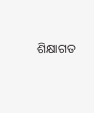ଶିକ୍ଷାଗତ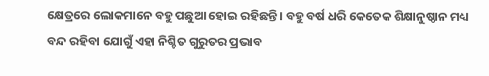କ୍ଷେତ୍ରରେ ଲୋକମାନେ ବହୁ ପଛୁଆ ହୋଇ ରହିଛନ୍ତି । ବହୁ ବର୍ଷ ଧରି କେତେକ ଶିକ୍ଷାନୁଷ୍ଠାନ ମଧ୍ୟ ବନ୍ଦ ରହିବା ଯୋଗୁଁ ଏହା ନିଶ୍ଚିତ ଗୁରୁତର ପ୍ରଭାବ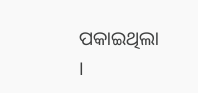ପକାଇଥିଲା ।